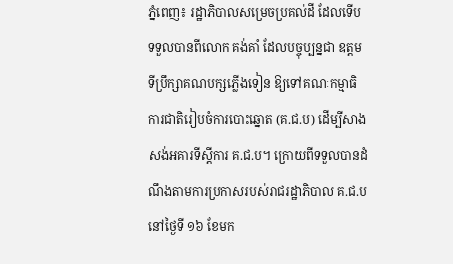ភ្នំពេញ៖ រដ្ឋាភិបាលសម្រេចប្រគល់ដី ដែលទើបទទួលបានពីលោក គង់គាំ ដែលបច្ចុប្បន្នជា ឧត្តមទីប្រឹក្សាគណបក្សភ្លើងទៀន ឱ្យទៅគណៈកម្មាធិការជាតិរៀបចំការបោះឆ្នោត (គ.ជ.ប) ដើម្បីសាងសង់អគារទីស្ដីការ គ.ជ.ប។ ក្រោយពីទទួលបានដំណឹងតាមការប្រកាសរបស់រាជរដ្ឋាភិបាល គ.ជ.បនៅថ្ងៃទី ១៦ ខែមក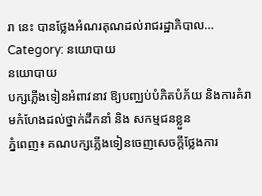រា នេះ បានថ្លែងអំណរគុណដល់រាជរដ្ឋាភិបាល…
Category: នយោបាយ
នយោបាយ
បក្សភ្លើងទៀនអំពាវនាវ ឱ្យបញ្ឈប់បំភិតបំភ័យ និងការគំរាមកំហែងដល់ថ្នាក់ដឹកនាំ និង សកម្មជនខ្លួន
ភ្នំពេញ៖ គណបក្សភ្លើងទៀនចេញសេចក្តីថ្លែងការ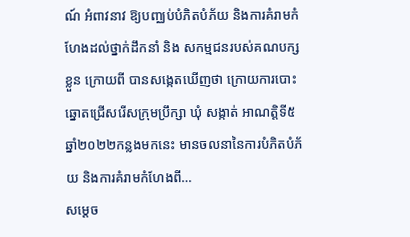ណ៍ អំពាវនាវ ឱ្យបញ្ឈប់បំភិតបំភ័យ និងការគំរាមកំហែងដល់ថ្នាក់ដឹកនាំ និង សកម្មជនរបស់គណបក្សខ្លួន ក្រោយពី បានសង្កេតឃើញថា ក្រោយការបោះឆ្នោតជ្រើសរើសក្រុមប្រឹក្សា ឃុំ សង្កាត់ អាណត្តិទី៥ ឆ្នាំ២០២២កន្លងមកនេះ មានចលនានៃការបំភិតបំភ័យ និងការគំរាមកំហែងពី…
សម្តេច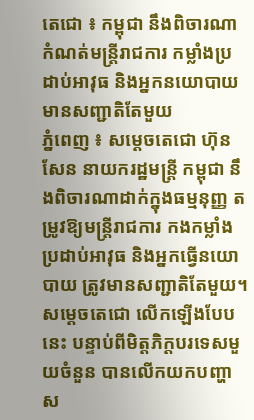តេជោ ៖ កម្ពុជា នឹងពិចារណាកំណត់មន្ដ្រីរាជការ កម្លាំងប្រដាប់អាវុធ និងអ្នកនយោបាយ មានសញ្ជាតិតែមួយ
ភ្នំពេញ ៖ សម្ដេចតេជោ ហ៊ុន សែន នាយករដ្ឋមន្ដ្រី កម្ពុជា នឹងពិចារណាដាក់ក្នុងធម្មនុញ្ញ តម្រូវឱ្យមន្ដ្រីរាជការ កងកម្លាំងប្រដាប់អាវុធ និងអ្នកធ្វើនយោបាយ ត្រូវមានសញ្ជាតិតែមួយ។ សម្ដេចតេជោ លើកឡើងបែបនេះ បន្ទាប់ពីមិត្តភិក្តបរទេសមួយចំនួន បានលើកយកបញ្ហាស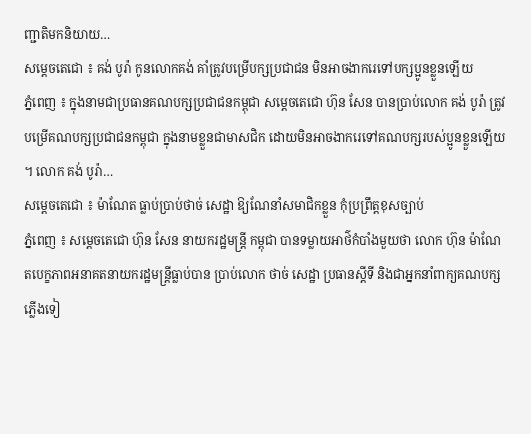ញ្ជាតិមកនិយាយ…
សម្ដេចតេជោ ៖ គង់ បូរ៉ា កូនលោកគង់ គាំត្រូវបម្រើបក្សប្រជាជន មិនអាចងាករេទៅបក្សប្អូនខ្លួនឡើយ
ភ្នំពេញ ៖ ក្នុងនាមជាប្រធានគណបក្សប្រជាជនកម្ពុជា សម្តេចតេជោ ហ៊ុន សែន បានប្រាប់លោក គង់ បូរ៉ា ត្រូវបម្រើគណបក្សប្រជាជនកម្ពុជា ក្នុងនាមខ្លួនជាមាសជិក ដោយមិនអាចងាករេទៅគណបក្សរបស់ប្អូនខ្លួនឡើយ ។ លោក គង់ បូរ៉ា…
សម្ដេចតេជោ ៖ ម៉ាណែត ធ្លាប់ប្រាប់ថាច់ សេដ្ឋា ឱ្យណែនាំសមាជិកខ្លួន កុំប្រព្រឹត្តខុសច្បាប់
ភ្នំពេញ ៖ សម្ដេចតេជោ ហ៊ុន សែន នាយករដ្ឋមន្ដ្រី កម្ពុជា បានទម្លាយអាថ៌កំបាំងមួយថា លោក ហ៊ុន ម៉ាណែតបេក្ខភាពអនាគតនាយករដ្ឋមន្រ្តីធ្លាប់បាន ប្រាប់លោក ថាច់ សេដ្ឋា ប្រធានស្តីទី និងជាអ្នកនាំពាក្យគណបក្សភ្លើងទៀ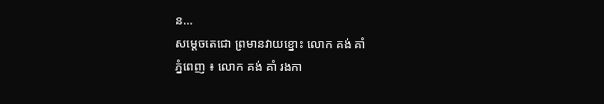ន…
សម្ដេចតេជោ ព្រមានវាយខ្នោះ លោក គង់ គាំ
ភ្នំពេញ ៖ លោក គង់ គាំ រងកា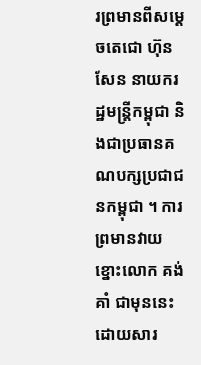រព្រមានពីសម្ដេចតេជោ ហ៊ុន សែន នាយករដ្ឋមន្ដ្រីកម្ពុជា និងជាប្រធានគណបក្សប្រជាជនកម្ពុជា ។ ការព្រមានវាយខ្នោះលោក គង់ គាំ ជាមុននេះ ដោយសារ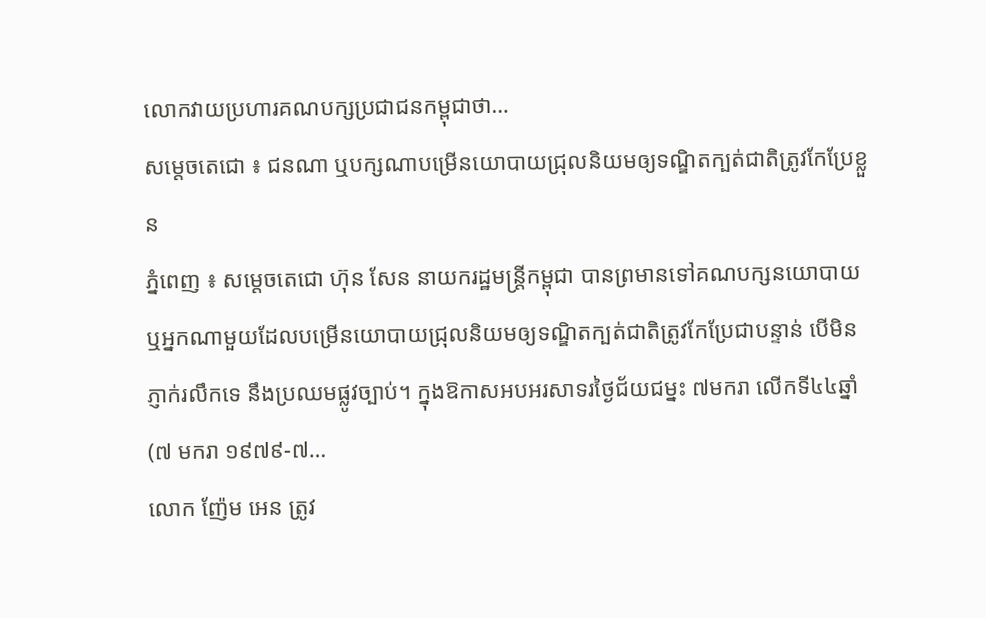លោកវាយប្រហារគណបក្សប្រជាជនកម្ពុជាថា…
សម្តេចតេជោ ៖ ជនណា ឬបក្សណាបម្រើនយោបាយជ្រុលនិយមឲ្យទណ្ឌិតក្បត់ជាតិត្រូវកែប្រែខ្លួន
ភ្នំពេញ ៖ សម្តេចតេជោ ហ៊ុន សែន នាយករដ្ឋមន្រ្តីកម្ពុជា បានព្រមានទៅគណបក្សនយោបាយ ឬអ្នកណាមួយដែលបម្រើនយោបាយជ្រុលនិយមឲ្យទណ្ឌិតក្បត់ជាតិត្រូវកែប្រែជាបន្ទាន់ បើមិនភ្ញាក់រលឹកទេ នឹងប្រឈមផ្លូវច្បាប់។ ក្នុងឱកាសអបអរសាទរថ្ងៃជ័យជម្នះ ៧មករា លើកទី៤៤ឆ្នាំ (៧ មករា ១៩៧៩-៧…
លោក ញ៉ែម អេន ត្រូវ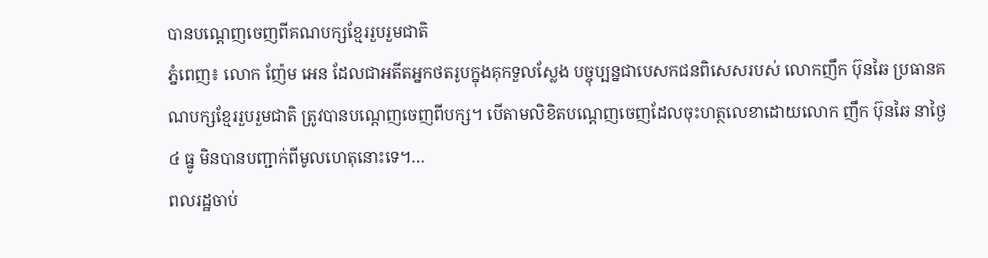បានបណ្តេញចេញពីគណបក្សខ្មែររួបរួមជាតិ
ភ្នំពេញ៖ លោក ញ៉ែម អេន ដែលជាអតីតអ្នកថតរូបក្នុងគុកទួលស្លែង បច្ចុប្បន្នជាបេសកជនពិសេសរបស់ លោកញឹក ប៊ុនឆៃ ប្រធានគណបក្សខ្មែររួបរួមជាតិ ត្រូវបានបណ្តេញចេញពីបក្ស។ បើតាមលិខិតបណ្តេញចេញដែលចុះហត្ថលេខាដោយលោក ញឹក ប៊ុនឆៃ នាថ្ងៃ៤ ធ្នូ មិនបានបញ្ជាក់ពីមូលហេតុនោះទេ។…
ពលរដ្ឋចាប់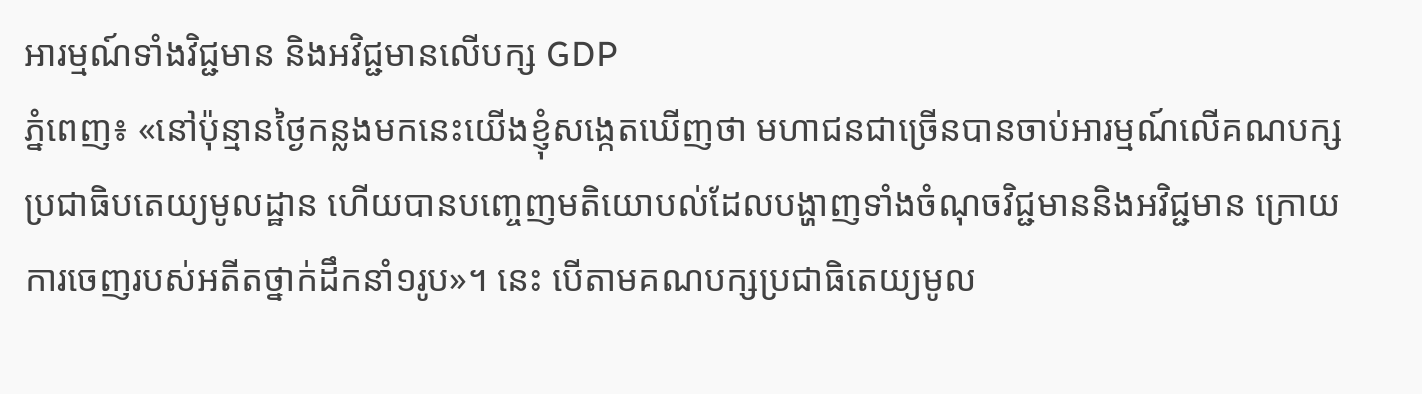អារម្មណ៍ទាំងវិជ្ជមាន និងអវិជ្ជមានលើបក្ស GDP
ភ្នំពេញ៖ «នៅប៉ុន្មានថ្ងៃកន្លងមកនេះយើងខ្ញុំសង្កេតឃើញថា មហាជនជាច្រើនបានចាប់អារម្មណ៍លើគណបក្សប្រជាធិបតេយ្យមូលដ្ឋាន ហើយបានបញ្ចេញមតិយោបល់ដែលបង្ហាញទាំងចំណុចវិជ្ជមាននិងអវិជ្ជមាន ក្រោយការចេញរបស់អតីតថ្នាក់ដឹកនាំ១រូប»។ នេះ បើតាមគណបក្សប្រជាធិតេយ្យមូល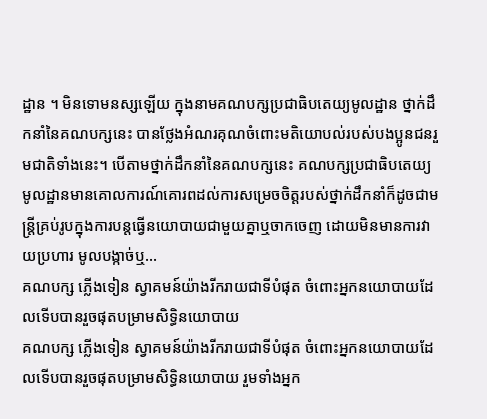ដ្ឋាន ។ មិនទោមនស្សឡើយ ក្នុងនាមគណបក្សប្រជាធិបតេយ្យមូលដ្ឋាន ថ្នាក់ដឹកនាំនៃគណបក្សនេះ បានថ្លែងអំណរគុណចំពោះមតិយោបល់របស់បងប្អូនជនរួមជាតិទាំងនេះ។ បើតាមថ្នាក់ដឹកនាំនៃគណបក្សនេះ គណបក្សប្រជាធិបតេយ្យមូលដ្ឋានមានគោលការណ៍គោរពដល់ការសម្រេចចិត្តរបស់ថ្នាក់ដឹកនាំក៏ដូចជាមន្ត្រីគ្រប់រូបក្នុងការបន្តធ្វើនយោបាយជាមួយគ្នាឬចាកចេញ ដោយមិនមានការវាយប្រហារ មូលបង្កាច់ឬ…
គណបក្ស ភ្លើងទៀន ស្វាគមន៍យ៉ាងរីករាយជាទីបំផុត ចំពោះអ្នកនយោបាយដែលទើបបានរួចផុតបម្រាមសិទ្ធិនយោបាយ
គណបក្ស ភ្លើងទៀន ស្វាគមន៍យ៉ាងរីករាយជាទីបំផុត ចំពោះអ្នកនយោបាយដែលទើបបានរួចផុតបម្រាមសិទ្ធិនយោបាយ រួមទាំងអ្នក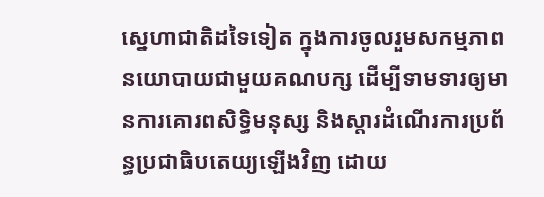ស្នេហាជាតិដទៃទៀត ក្នុងការចូលរួមសកម្មភាពនយោបាយជាមួយគណបក្ស ដើម្បីទាមទារឲ្យមានការគោរពសិទ្ធិមនុស្ស និងស្តារដំណើរការប្រព័ន្ធប្រជាធិបតេយ្យឡើងវិញ ដោយ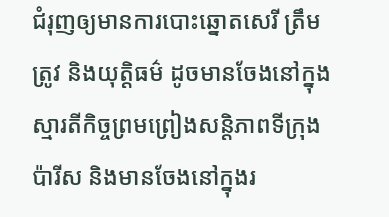ជំរុញឲ្យមានការបោះឆ្នោតសេរី ត្រឹមត្រូវ និងយុត្តិធម៌ ដូចមានចែងនៅក្នុងស្មារតីកិច្ចព្រមព្រៀងសន្តិភាពទីក្រុងប៉ារីស និងមានចែងនៅក្នុងរ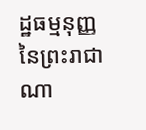ដ្ឋធម្មនុញ្ញ នៃព្រះរាជាណា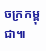ចក្រកម្ពុជា៕